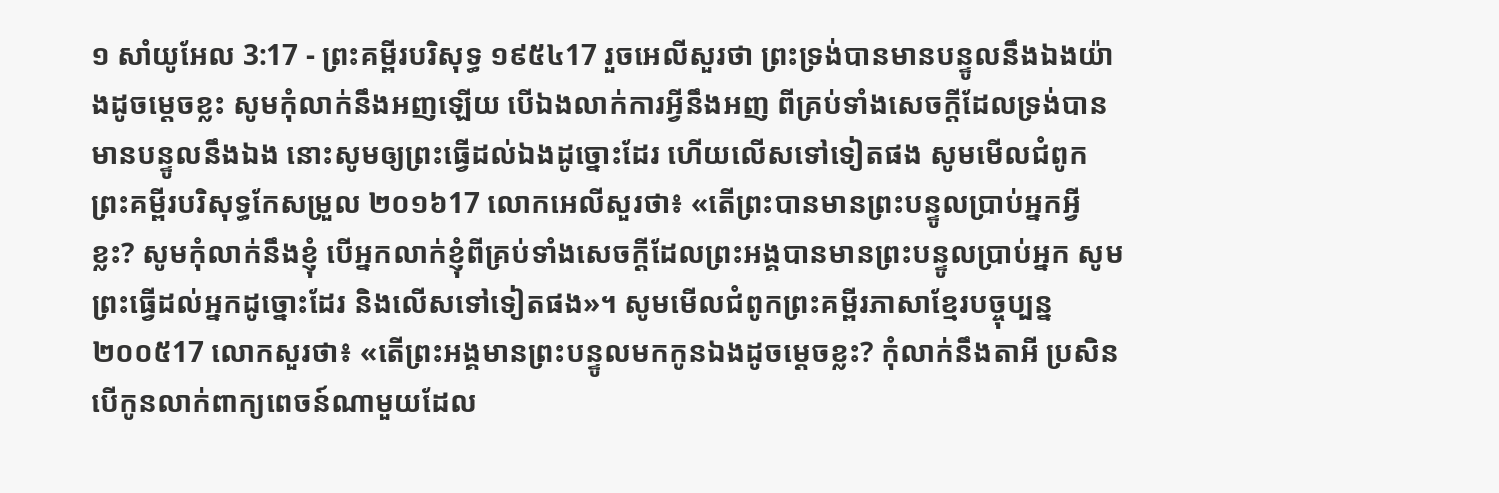១ សាំយូអែល 3:17 - ព្រះគម្ពីរបរិសុទ្ធ ១៩៥៤17 រួចអេលីសួរថា ព្រះទ្រង់បានមានបន្ទូលនឹងឯងយ៉ាងដូចម្តេចខ្លះ សូមកុំលាក់នឹងអញឡើយ បើឯងលាក់ការអ្វីនឹងអញ ពីគ្រប់ទាំងសេចក្ដីដែលទ្រង់បានមានបន្ទូលនឹងឯង នោះសូមឲ្យព្រះធ្វើដល់ឯងដូច្នោះដែរ ហើយលើសទៅទៀតផង សូមមើលជំពូកព្រះគម្ពីរបរិសុទ្ធកែសម្រួល ២០១៦17 លោកអេលីសួរថា៖ «តើព្រះបានមានព្រះបន្ទូលប្រាប់អ្នកអ្វីខ្លះ? សូមកុំលាក់នឹងខ្ញុំ បើអ្នកលាក់ខ្ញុំពីគ្រប់ទាំងសេចក្ដីដែលព្រះអង្គបានមានព្រះបន្ទូលប្រាប់អ្នក សូមព្រះធ្វើដល់អ្នកដូច្នោះដែរ និងលើសទៅទៀតផង»។ សូមមើលជំពូកព្រះគម្ពីរភាសាខ្មែរបច្ចុប្បន្ន ២០០៥17 លោកសួរថា៖ «តើព្រះអង្គមានព្រះបន្ទូលមកកូនឯងដូចម្ដេចខ្លះ? កុំលាក់នឹងតាអី ប្រសិនបើកូនលាក់ពាក្យពេចន៍ណាមួយដែល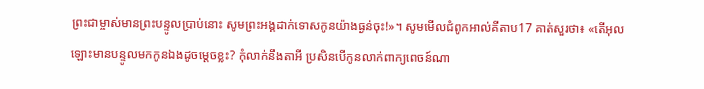ព្រះជាម្ចាស់មានព្រះបន្ទូលប្រាប់នោះ សូមព្រះអង្គដាក់ទោសកូនយ៉ាងធ្ងន់ចុះ!»។ សូមមើលជំពូកអាល់គីតាប17 គាត់សួរថា៖ «តើអុលឡោះមានបន្ទូលមកកូនឯងដូចម្តេចខ្លះ? កុំលាក់នឹងតាអី ប្រសិនបើកូនលាក់ពាក្យពេចន៍ណា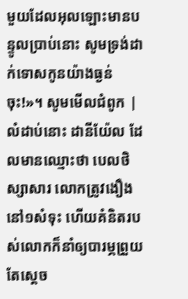មួយដែលអុលឡោះមានបន្ទូលប្រាប់នោះ សូមទ្រង់ដាក់ទោសកូនយ៉ាងធ្ងន់ចុះ!»។ សូមមើលជំពូក |
លំដាប់នោះ ដានីយ៉ែល ដែលមានឈ្មោះថា បេលថិស្សាសារ លោកត្រូវងឿងនៅ១សំទុះ ហើយគំនិតរបស់លោកក៏នាំឲ្យបារម្ភព្រួយ តែស្តេច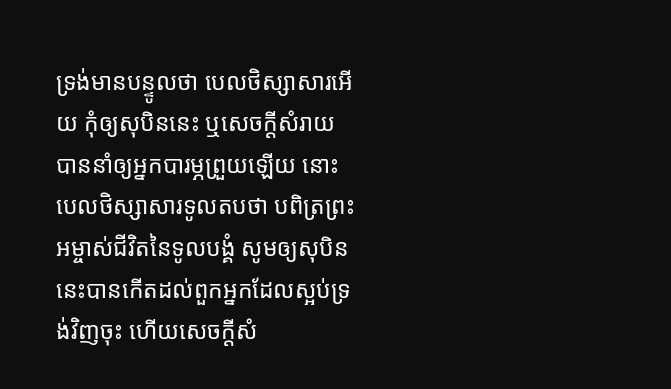ទ្រង់មានបន្ទូលថា បេលថិស្សាសារអើយ កុំឲ្យសុបិននេះ ឬសេចក្ដីសំរាយបាននាំឲ្យអ្នកបារម្ភព្រួយឡើយ នោះបេលថិស្សាសារទូលតបថា បពិត្រព្រះអម្ចាស់ជីវិតនៃទូលបង្គំ សូមឲ្យសុបិននេះបានកើតដល់ពួកអ្នកដែលស្អប់ទ្រង់វិញចុះ ហើយសេចក្ដីសំ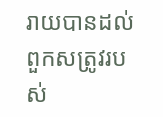រាយបានដល់ពួកសត្រូវរបស់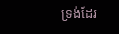ទ្រង់ដែរ